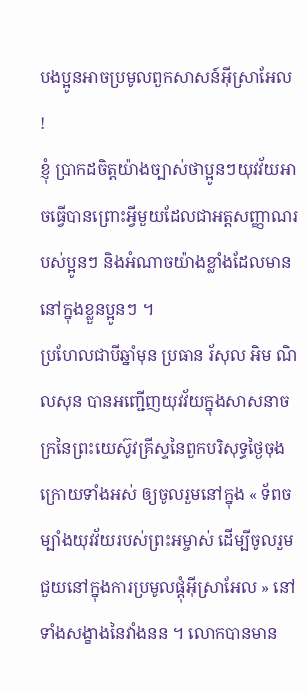បងប្អូនអាចប្រមូលពួកសាសន៍អ៊ីស្រាអែល !
ខ្ញុំ ប្រាកដចិត្តយ៉ាងច្បាស់ថាប្អូនៗយុវវ័យអាចធ្វើបានព្រោះអ្វីមួយដែលជាអត្តសញ្ញាណរបស់ប្អូនៗ និងអំណាចយ៉ាងខ្លាំងដែលមាននៅក្នុងខ្លួនប្អូនៗ ។
ប្រហែលជាបីឆ្នាំមុន ប្រធាន រ័សុល អិម ណិលសុន បានអញ្ជើញយុវវ័យក្នុងសាសនាចក្រនៃព្រះយេស៊ូវគ្រីស្ទនៃពួកបរិសុទ្ធថ្ងៃចុងក្រោយទាំងអស់ ឲ្យចូលរួមនៅក្នុង « ទ័ពចម្បាំងយុវវ័យរបស់ព្រះអម្ចាស់ ដើម្បីចូលរួម ជួយនៅក្នុងការប្រមូលផ្ដុំអ៊ីស្រាអែល » នៅទាំងសង្ខាងនៃវាំងនន ។ លោកបានមាន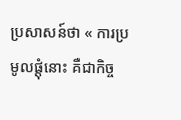ប្រសាសន៍ថា « ការប្រមូលផ្ដុំនោះ គឺជាកិច្ច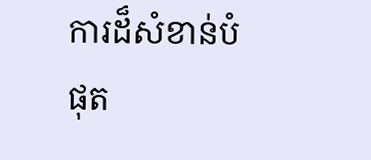ការដ៏សំខាន់បំផុត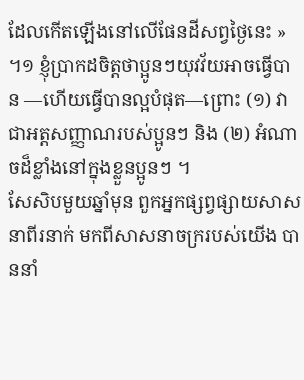ដែលកើតឡើងនៅលើផែនដីសព្វថ្ងៃនេះ » ។១ ខ្ញុំប្រាកដចិត្តថាប្អូនៗយុវវ័យអាចធ្វើបាន —ហើយធ្វើបានល្អបំផុត—ព្រោះ (១) វាជាអត្តសញ្ញាណរបស់ប្អូនៗ និង (២) អំណាចដ៏ខ្លាំងនៅក្នុងខ្លួនប្អូនៗ ។
សែសិបមួយឆ្នាំមុន ពួកអ្នកផ្សព្វផ្សាយសាសនាពីរនាក់ មកពីសាសនាចក្ររបស់យើង បាននាំ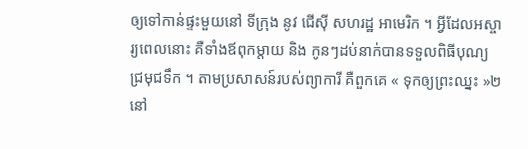ឲ្យទៅកាន់ផ្ទះមួយនៅ ទីក្រុង នូវ ជើស៊ី សហរដ្ឋ អាមេរិក ។ អ្វីដែលអស្ចារ្យពេលនោះ គឺទាំងឪពុកម្តាយ និង កូនៗដប់នាក់បានទទួលពិធីបុណ្យជ្រមុជទឹក ។ តាមប្រសាសន៍របស់ព្យាការី គឺពួកគេ « ទុកឲ្យព្រះឈ្នះ »២នៅ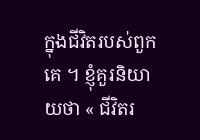ក្នុងជីវិតរបស់ពួកគេ ។ ខ្ញុំគួរនិយាយថា « ជីវិតរ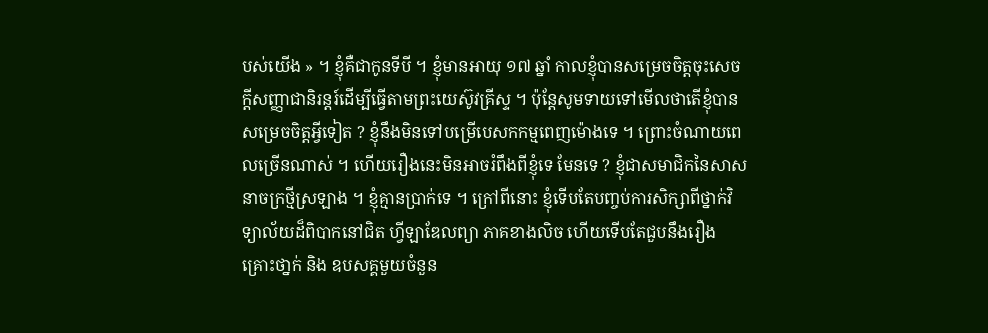បស់យើង » ។ ខ្ញុំគឺជាកូនទីបី ។ ខ្ញុំមានអាយុ ១៧ ឆ្នាំ កាលខ្ញុំបានសម្រេចចិត្តចុះសេចក្តីសញ្ញាជានិរន្តរ៍ដើម្បីធ្វើតាមព្រះយេស៊ូវគ្រីស្ទ ។ ប៉ុន្តែសូមទាយទៅមើលថាតើខ្ញុំបានសម្រេចចិត្តអ្វីទៀត ? ខ្ញុំនឹងមិនទៅបម្រើបេសកកម្មពេញម៉ោងទេ ។ ព្រោះចំណាយពេលច្រើនណាស់ ។ ហើយរឿងនេះមិនអាចរំពឹងពីខ្ញុំទេ មែនទេ ? ខ្ញុំជាសមាជិកនៃសាសនាចក្រថ្មីស្រឡាង ។ ខ្ញុំគ្មានប្រាក់ទេ ។ ក្រៅពីនោះ ខ្ញុំទើបតែបញ្ចប់ការសិក្សាពីថ្នាក់វិទ្យាល័យដ៏ពិបាកនៅជិត ហ្វីឡាឌែលព្យា ភាគខាងលិច ហើយទើបតែជួបនឹងរឿងគ្រោះថា្នក់ និង ឧបសគ្គមួយចំនួន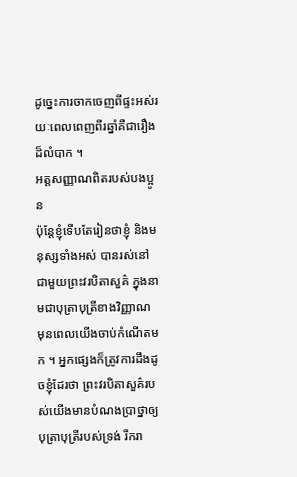ដូច្នេះការចាកចេញពីផ្ទះអស់រយៈពេលពេញពីរឆ្នាំគឺជារឿងដ៏លំបាក ។
អត្តសញ្ញាណពិតរបស់បងប្អូន
ប៉ុន្តែខ្ញុំទើបតែរៀនថាខ្ញុំ និងមនុស្សទាំងអស់ បានរស់នៅជាមួយព្រះវរបិតាសួគ៌ ក្នុងនាមជាបុត្រាបុត្រីខាងវិញ្ញាណ មុនពេលយើងចាប់កំណើតមក ។ អ្នកផ្សេងក៏ត្រូវការដឹងដូចខ្ញុំដែរថា ព្រះវរបិតាសួគ៌របស់យើងមានបំណងប្រាថ្នាឲ្យបុត្រាបុត្រីរបស់ទ្រង់ រីករា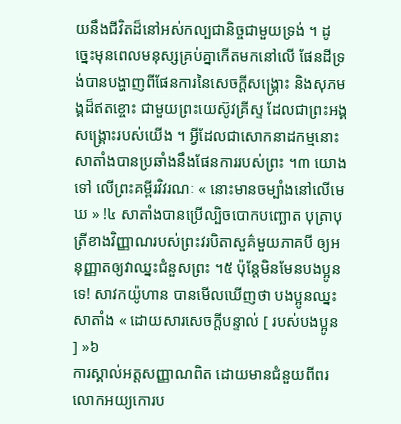យនឹងជីវិតដ៏នៅអស់កល្បជានិច្ចជាមួយទ្រង់ ។ ដូច្នេះមុនពេលមនុស្សគ្រប់គ្នាកើតមកនៅលើ ផែនដីទ្រង់បានបង្ហាញពីផែនការនៃសេចក្តីសង្គ្រោះ និងសុភមង្គដ៏ឥតខ្ចោះ ជាមួយព្រះយេស៊ូវគ្រីស្ទ ដែលជាព្រះអង្គសង្គ្រោះរបស់យើង ។ អ្វីដែលជាសោកនាដកម្មនោះ សាតាំងបានប្រឆាំងនឹងផែនការរបស់ព្រះ ។៣ យោងទៅ លើព្រះគម្ពីរវិវរណៈ « នោះមានចម្បាំងនៅលើមេឃ » !៤ សាតាំងបានប្រើល្បិចបោកបញ្ឆោត បុត្រាបុត្រីខាងវិញ្ញាណរបស់ព្រះវរបិតាសួគ៌មួយភាគបី ឲ្យអនុញ្ញាតឲ្យវាឈ្នះជំនួសព្រះ ។៥ ប៉ុន្តែមិនមែនបងប្អូនទេ! សាវកយ៉ូហាន បានមើលឃើញថា បងប្អូនឈ្នះសាតាំង « ដោយសារសេចក្តីបន្ទាល់ [ របស់បងប្អូន ] »៦
ការស្គាល់អត្តសញ្ញាណពិត ដោយមានជំនួយពីពរលោកអយ្យកោរប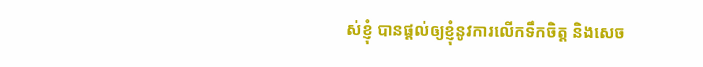ស់ខ្ញុំ បានផ្តល់ឲ្យខ្ញុំនូវការលើកទឹកចិត្ត និងសេច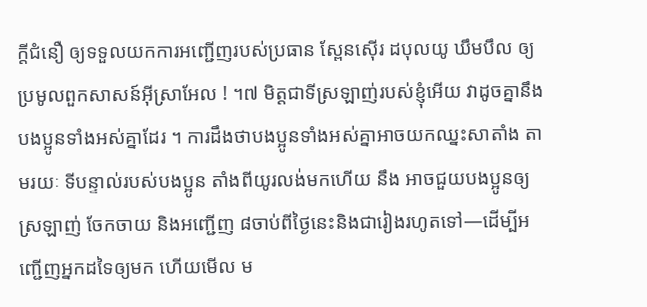ក្តីជំនឿ ឲ្យទទួលយកការអញ្ជើញរបស់ប្រធាន ស្ពែនស៊ើរ ដបុលយូ ឃឹមបឹល ឲ្យប្រមូលពួកសាសន៍អ៊ីស្រាអែល ! ។៧ មិត្តជាទីស្រឡាញ់របស់ខ្ញុំអើយ វាដូចគ្នានឹងបងប្អូនទាំងអស់គ្នាដែរ ។ ការដឹងថាបងប្អូនទាំងអស់គ្នាអាចយកឈ្នះសាតាំង តាមរយៈ ទីបន្ទាល់របស់បងប្អូន តាំងពីយូរលង់មកហើយ នឹង អាចជួយបងប្អូនឲ្យ ស្រឡាញ់ ចែកចាយ និងអញ្ជើញ ៨ចាប់ពីថ្ងៃនេះនិងជារៀងរហូតទៅ—ដើម្បីអញ្ជើញអ្នកដទៃឲ្យមក ហើយមើល ម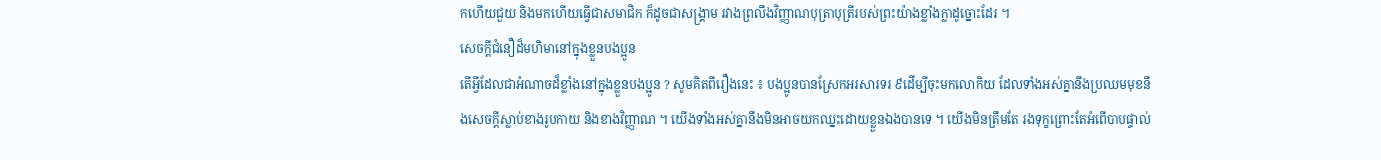កហើយជួយ និងមកហើយធ្វើជាសមាជិក ក៏ដូចជាសង្គ្រាម រវាងព្រលឹងវិញ្ញាណបុត្រាបុត្រីរបស់ព្រះយ៉ាងខ្លាំងក្លាដូច្នោះដែរ ។
សេចក្ដីជំនឿដ៏មហិមានៅក្នុងខ្លួនបងប្អូន
តើអ្វីដែលជាអំណាចដ៏ខ្លាំងនៅក្នុងខ្លួនបងប្អូន ? សូមគិតពីរឿងនេះ ៖ បងប្អូនបានស្រែកអរសារទរ ៩ដើម្បីចុះមកលោកិយ ដែលទាំងអស់គ្នានឹងប្រឈមមុខនឹងសេចក្ដីស្លាប់ខាងរូបកាយ និងខាងវិញ្ញាណ ។ យើងទាំងអស់គ្នានឹងមិនអាចយកឈ្នះដោយខ្លួនឯងបានទេ ។ យើងមិនត្រឹមតែ រងទុក្ខព្រោះតែអំពើបាបផ្ទាល់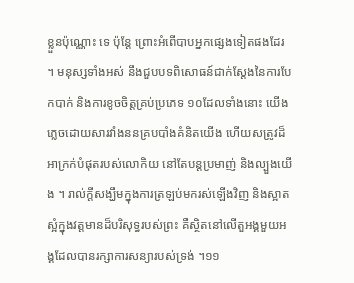ខ្លួនប៉ុណ្ណោះ ទេ ប៉ុន្តែ ព្រោះអំពើបាបអ្នកផ្សេងទៀតផងដែរ ។ មនុស្សទាំងអស់ នឹងជួបបទពិសោធន៍ជាក់ស្តែងនៃការបែកបាក់ និងការខូចចិត្តគ្រប់ប្រភេទ ១០ដែលទាំងនោះ យើងភ្លេចដោយសារវាំងននគ្របបាំងគំនិតយើង ហើយសត្រូវដ៏អាក្រក់បំផុតរបស់លោកិយ នៅតែបន្តប្រមាញ់ និងល្បួងយើង ។ រាល់ក្ដីសង្ឃឹមក្នុងការត្រឡប់មករស់ឡើងវិញ និងស្អាតស្អំក្នុងវត្តមានដ៏បរិសុទ្ធរបស់ព្រះ គឺស្ថិតនៅលើតួអង្គមួយអង្គដែលបានរក្សាការសន្យារបស់ទ្រង់ ។១១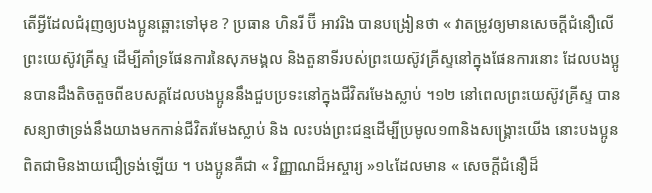តើអ្វីដែលជំរុញឲ្យបងប្អូនឆ្ពោះទៅមុខ ? ប្រធាន ហិនរី ប៊ី អាវរិង បានបង្រៀនថា « វាតម្រូវឲ្យមានសេចក្ដីជំនឿលើព្រះយេស៊ូវគ្រីស្ទ ដើម្បីគាំទ្រផែនការនៃសុភមង្គល និងតួនាទីរបស់ព្រះយេស៊ូវគ្រីស្ទនៅក្នុងផែនការនោះ ដែលបងប្អូនបានដឹងតិចតួចពីឧបសគ្គដែលបងប្អូននឹងជួបប្រទះនៅក្នុងជីវិតរមែងស្លាប់ ។១២ នៅពេលព្រះយេស៊ូវគ្រីស្ទ បានសន្យាថាទ្រង់នឹងយាងមកកាន់ជីវិតរមែងស្លាប់ និង លះបង់ព្រះជន្មដើម្បីប្រមូល១៣និងសង្គ្រោះយើង នោះបងប្អូនពិតជាមិនងាយជឿទ្រង់ឡើយ ។ បងប្អូនគឺជា « វិញ្ញាណដ៏អស្ចារ្យ »១៤ដែលមាន « សេចក្តីជំនឿដ៏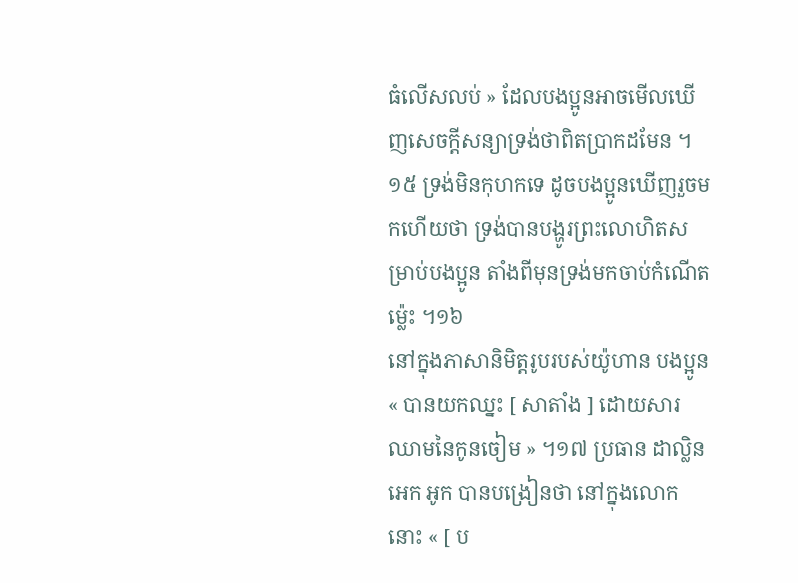ធំលើសលប់ » ដែលបងប្អូនអាចមើលឃើញសេចក្តីសន្យាទ្រង់ថាពិតប្រាកដមែន ។១៥ ទ្រង់មិនកុហកទេ ដូចបងប្អូនឃើញរួចមកហើយថា ទ្រង់បានបង្ហូរព្រះលោហិតសម្រាប់បងប្អូន តាំងពីមុនទ្រង់មកចាប់កំណើតម្ល៉េះ ។១៦
នៅក្នុងភាសានិមិត្តរូបរបស់យ៉ូហាន បងប្អូន « បានយកឈ្នះ [ សាតាំង ] ដោយសារឈាមនៃកូនចៀម » ។១៧ ប្រធាន ដាល្លិន អេក អូក បានបង្រៀនថា នៅក្នុងលោកនោះ « [ ប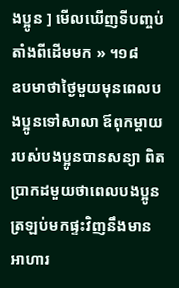ងប្អូន ] មើលឃើញទីបញ្ចប់តាំងពីដើមមក » ។១៨
ឧបមាថាថ្ងៃមួយមុនពេលបងប្អូនទៅសាលា ឪពុកម្តាយរបស់បងប្អូនបានសន្យា ពិតប្រាកដមួយថាពេលបងប្អូនត្រឡប់មកផ្ទះវិញនឹងមានអាហារ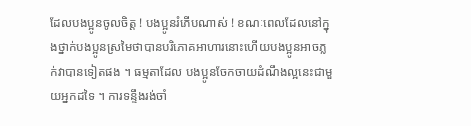ដែលបងប្អូនចូលចិត្ត ! បងប្អូនរំភើបណាស់ ! ខណៈពេលដែលនៅក្នុងថ្នាក់បងប្អូនស្រមៃថាបានបរិភោគអាហារនោះហើយបងប្អូនអាចភ្លក់វាបានទៀតផង ។ ធម្មតាដែល បងប្អូនចែកចាយដំណឹងល្អនេះជាមួយអ្នកដទៃ ។ ការទន្ទឹងរង់ចាំ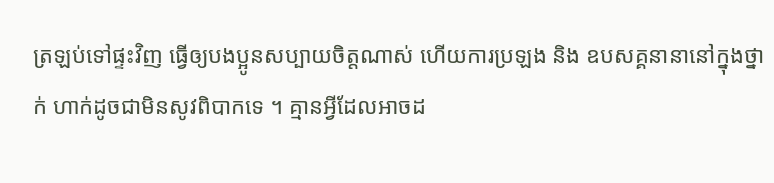ត្រឡប់ទៅផ្ទះវិញ ធ្វើឲ្យបងប្អូនសប្បាយចិត្តណាស់ ហើយការប្រឡង និង ឧបសគ្គនានានៅក្នុងថ្នាក់ ហាក់ដូចជាមិនសូវពិបាកទេ ។ គ្មានអ្វីដែលអាចដ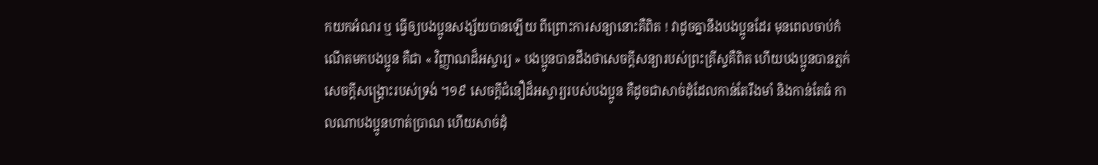កយកអំណរ ឬ ធ្វើឲ្យបងប្អូនសង្ស័យបានឡើយ ពីព្រោះការសន្យានោះគឺពិត ! វាដូចគ្នានឹងបងប្អូនដែរ មុនពេលចាប់កំណើតមកបងប្អូន គឺជា « វិញ្ញាណដ៏អស្ចារ្យ » បងប្អូនបានដឹងថាសេចក្តីសន្យារបស់ព្រះគ្រីស្ទគឺពិត ហើយបងប្អូនបានភ្លក់សេចក្តីសង្គ្រោះរបស់ទ្រង់ ។១៩ សេចក្តីជំនឿដ៏អស្ចារ្យរបស់បងប្អូន គឺដូចជាសាច់ដុំដែលកាន់តែរឹងមាំ និងកាន់តែធំ កាលណាបងប្អូនហាត់ប្រាណ ហើយសាច់ដុំ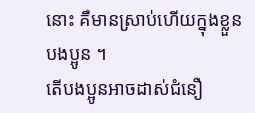នោះ គឺមានស្រាប់ហើយក្នុងខ្លួនបងប្អូន ។
តើបងប្អូនអាចដាស់ជំនឿ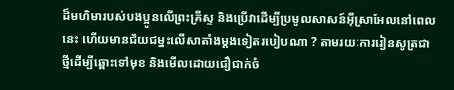ដ៏មហិមារបស់បងប្អូនលើព្រះគ្រីស្ទ និងប្រើវាដើម្បីប្រមូលសាសន៍អ៊ីស្រាអែលនៅពេលនេះ ហើយមានជ័យជម្នះលើសាតាំងម្តងទៀតរបៀបណា ? តាមរយៈការរៀនសូត្រជាថ្មីដើម្បីឆ្ពោះទៅមុខ និងមើលដោយជឿជាក់ចំ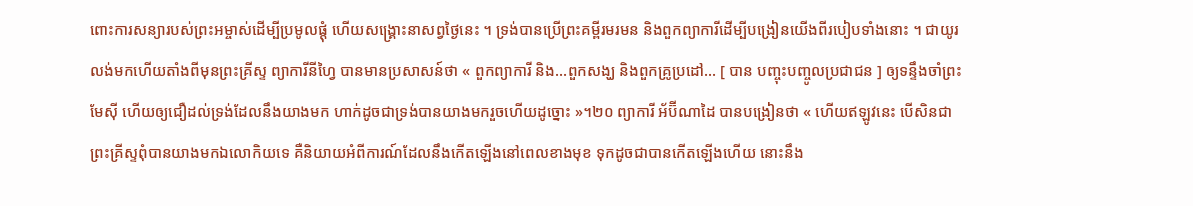ពោះការសន្យារបស់ព្រះអម្ចាស់ដើម្បីប្រមូលផ្តុំ ហើយសង្គ្រោះនាសព្វថ្ងៃនេះ ។ ទ្រង់បានប្រើព្រះគម្ពីរមរមន និងពួកព្យាការីដើម្បីបង្រៀនយើងពីរបៀបទាំងនោះ ។ ជាយូរលង់មកហើយតាំងពីមុនព្រះគ្រីស្ទ ព្យាការីនីហ្វៃ បានមានប្រសាសន៍ថា « ពួកព្យាការី និង…ពួកសង្ឃ និងពួកគ្រូប្រដៅ… [ បាន បញ្ចុះបញ្ចូលប្រជាជន ] ឲ្យទន្ទឹងចាំព្រះមែស៊ី ហើយឲ្យជឿដល់ទ្រង់ដែលនឹងយាងមក ហាក់ដូចជាទ្រង់បានយាងមករួចហើយដូច្នោះ »។២០ ព្យាការី អ័ប៊ីណាដៃ បានបង្រៀនថា « ហើយឥឡូវនេះ បើសិនជាព្រះគ្រីស្ទពុំបានយាងមកឯលោកិយទេ គឺនិយាយអំពីការណ៍ដែលនឹងកើតឡើងនៅពេលខាងមុខ ទុកដូចជាបានកើតឡើងហើយ នោះនឹង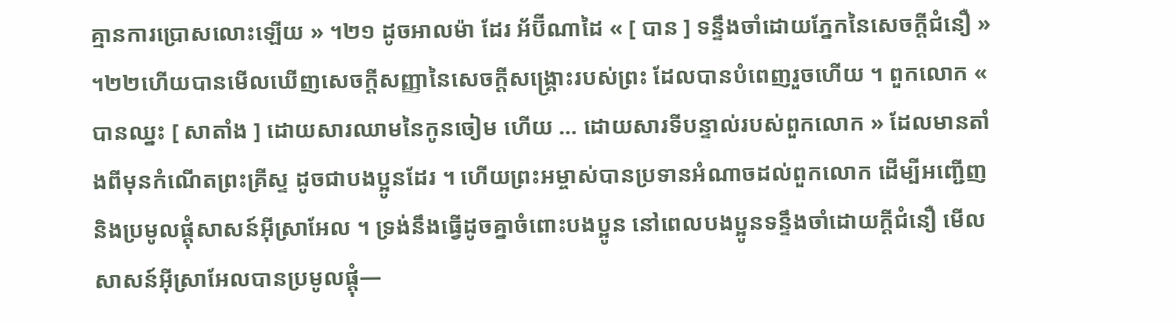គ្មានការប្រោសលោះឡើយ » ។២១ ដូចអាលម៉ា ដែរ អ័ប៊ីណាដៃ « [ បាន ] ទន្ទឹងចាំដោយភ្នែកនៃសេចក្ដីជំនឿ » ។២២ហើយបានមើលឃើញសេចក្តីសញ្ញានៃសេចក្តីសង្គ្រោះរបស់ព្រះ ដែលបានបំពេញរួចហើយ ។ ពួកលោក « បានឈ្នះ [ សាតាំង ] ដោយសារឈាមនៃកូនចៀម ហើយ … ដោយសារទីបន្ទាល់របស់ពួកលោក » ដែលមានតាំងពីមុនកំណើតព្រះគ្រីស្ទ ដូចជាបងប្អូនដែរ ។ ហើយព្រះអម្ចាស់បានប្រទានអំណាចដល់ពួកលោក ដើម្បីអញ្ជើញនិងប្រមូលផ្តុំសាសន៍អ៊ីស្រាអែល ។ ទ្រង់នឹងធ្វើដូចគ្នាចំពោះបងប្អូន នៅពេលបងប្អូនទន្ទឹងចាំដោយក្តីជំនឿ មើលសាសន៍អ៊ីស្រាអែលបានប្រមូលផ្តុំ—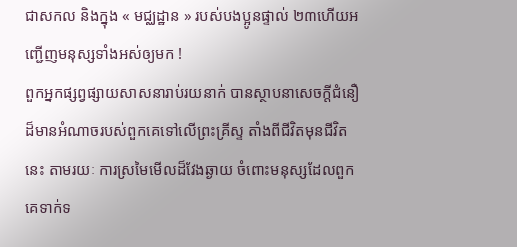ជាសកល និងក្នុង « មជ្ឈដ្ឋាន » របស់បងប្អូនផ្ទាល់ ២៣ហើយអញ្ជើញមនុស្សទាំងអស់ឲ្យមក !
ពួកអ្នកផ្សព្វផ្សាយសាសនារាប់រយនាក់ បានស្ថាបនាសេចក្តីជំនឿដ៏មានអំណាចរបស់ពួកគេទៅលើព្រះគ្រីស្ទ តាំងពីជីវិតមុនជីវិតនេះ តាមរយៈ ការស្រមៃមើលដ៏វែងឆ្ងាយ ចំពោះមនុស្សដែលពួកគេទាក់ទ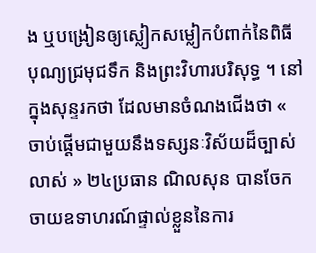ង ឬបង្រៀនឲ្យស្លៀកសម្លៀកបំពាក់នៃពិធីបុណ្យជ្រមុជទឹក និងព្រះវិហារបរិសុទ្ធ ។ នៅក្នុងសុន្ទរកថា ដែលមានចំណងជើងថា « ចាប់ផ្តើមជាមួយនឹងទស្សនៈវិស័យដ៏ច្បាស់លាស់ » ២៤ប្រធាន ណិលសុន បានចែកចាយឧទាហរណ៍ផ្ទាល់ខ្លួននៃការ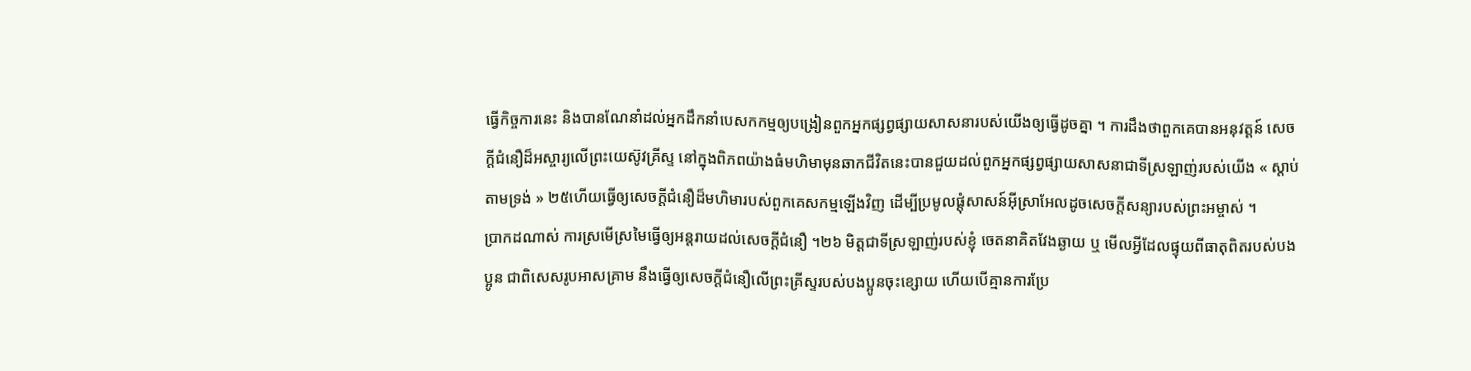ធ្វើកិច្ចការនេះ និងបានណែនាំដល់អ្នកដឹកនាំបេសកកម្មឲ្យបង្រៀនពួកអ្នកផ្សព្វផ្សាយសាសនារបស់យើងឲ្យធ្វើដូចគ្នា ។ ការដឹងថាពួកគេបានអនុវត្តន៍ សេចក្ដីជំនឿដ៏អស្ចារ្យលើព្រះយេស៊ូវគ្រីស្ទ នៅក្នុងពិភពយ៉ាងធំមហិមាមុនឆាកជីវិតនេះបានជួយដល់ពួកអ្នកផ្សព្វផ្សាយសាសនាជាទីស្រឡាញ់របស់យើង « ស្តាប់តាមទ្រង់ » ២៥ហើយធ្វើឲ្យសេចក្តីជំនឿដ៏មហិមារបស់ពួកគេសកម្មឡើងវិញ ដើម្បីប្រមូលផ្តុំសាសន៍អ៊ីស្រាអែលដូចសេចក្តីសន្យារបស់ព្រះអម្ចាស់ ។
ប្រាកដណាស់ ការស្រមើស្រមៃធ្វើឲ្យអន្តរាយដល់សេចក្តីជំនឿ ។២៦ មិត្តជាទីស្រឡាញ់របស់ខ្ញុំ ចេតនាគិតវែងឆ្ងាយ ឬ មើលអ្វីដែលផ្ទុយពីធាតុពិតរបស់បងប្អូន ជាពិសេសរូបអាសគ្រាម នឹងធ្វើឲ្យសេចក្តីជំនឿលើព្រះគ្រីស្ទរបស់បងប្អូនចុះខ្សោយ ហើយបើគ្មានការប្រែ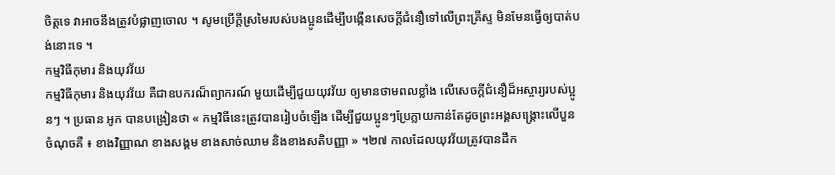ចិត្តទេ វាអាចនឹងត្រូវបំផ្លាញចោល ។ សូមប្រើក្តីស្រមៃរបស់បងប្អូនដើម្បីបង្កើនសេចក្តីជំនឿទៅលើព្រះគ្រីស្ទ មិនមែនធ្វើឲ្យបាត់បង់នោះទេ ។
កម្មវិធីកុមារ និងយុវវ័យ
កម្មវិធីកុមារ និងយុវវ័យ គឺជាឧបករណ៏ព្យាករណ៍ មួយដើម្បីជួយយុវវ័យ ឲ្យមានថាមពលខ្លាំង លើសេចក្តីជំនឿដ៏អស្ចារ្យរបស់ប្អូនៗ ។ ប្រធាន អូក បានបង្រៀនថា « កម្មវិធីនេះត្រូវបានរៀបចំឡើង ដើម្បីជួយប្អូនៗប្រែក្លាយកាន់តែដូចព្រះអង្គសង្គ្រោះលើបួនចំណុចគឺ ៖ ខាងវិញ្ញាណ ខាងសង្គម ខាងសាច់ឈាម និងខាងសតិបញ្ញា » ។២៧ កាលដែលយុវវ័យត្រូវបានដឹក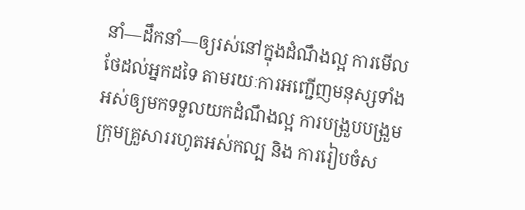នាំ—ដឹកនាំ—ឲ្យរស់នៅក្នុងដំណឹងល្អ ការមើលថែដល់អ្នកដទៃ តាមរយៈការអញ្ជើញមនុស្សទាំងអស់ឲ្យមកទទួលយកដំណឹងល្អ ការបង្រួបបង្រួមក្រុមគ្រួសាររហូតអស់កល្ប និង ការរៀបចំស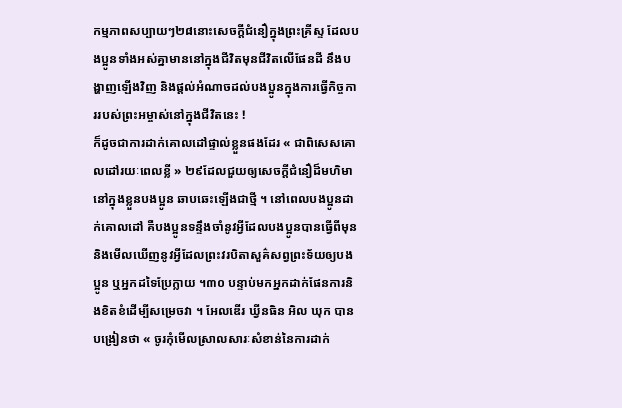កម្មភាពសប្បាយៗ២៨នោះសេចក្តីជំនឿក្នុងព្រះគ្រីស្ទ ដែលបងប្អូនទាំងអស់គ្នាមាននៅក្នុងជីវិតមុនជីវិតលើផែនដី នឹងបង្ហាញឡើងវិញ និងផ្តល់អំណាចដល់បងប្អូនក្នុងការធ្វើកិច្ចការរបស់ព្រះអម្ចាស់នៅក្នុងជីវិតនេះ !
ក៏ដូចជាការដាក់គោលដៅផ្ទាល់ខ្លួនផងដែរ « ជាពិសេសគោលដៅរយៈពេលខ្លី » ២៩ដែលជួយឲ្យសេចក្តីជំនឿដ៏មហិមានៅក្នុងខ្លួនបងប្អូន ឆាបឆេះឡើងជាថ្មី ។ នៅពេលបងប្អូនដាក់គោលដៅ គឺបងប្អូនទន្ទឹងចាំនូវអ្វីដែលបងប្អូនបានធ្វើពីមុន និងមើលឃើញនូវអ្វីដែលព្រះវរបិតាសួគ៌សព្វព្រះទ័យឲ្យបងប្អូន ឬអ្នកដទៃប្រែក្លាយ ។៣០ បន្ទាប់មកអ្នកដាក់ផែនការនិងខិតខំដើម្បីសម្រេចវា ។ អែលឌើរ ឃ្វីនធិន អិល ឃុក បានបង្រៀនថា « ចូរកុំមើលស្រាលសារៈសំខាន់នៃការដាក់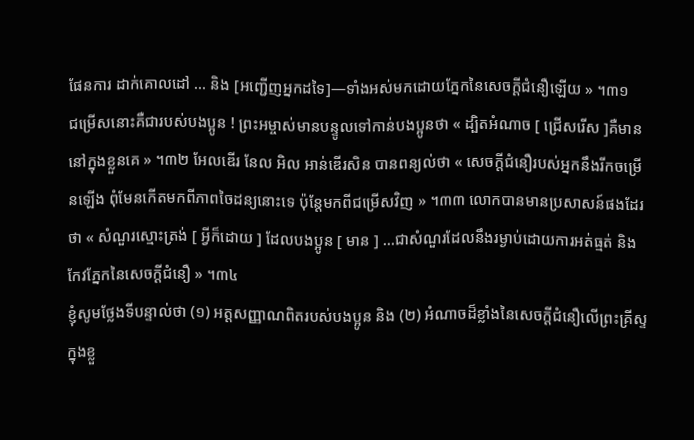ផែនការ ដាក់គោលដៅ … និង [អញ្ជើញអ្នកដទៃ]—ទាំងអស់មកដោយភ្នែកនៃសេចក្តីជំនឿឡើយ » ។៣១
ជម្រើសនោះគឺជារបស់បងប្អូន ! ព្រះអម្ចាស់មានបន្ទូលទៅកាន់បងប្អូនថា « ដ្បិតអំណាច [ ជ្រើសរើស ]គឺមាននៅក្នុងខ្លួនគេ » ។៣២ អែលឌើរ នែល អិល អាន់ឌើរសិន បានពន្យល់ថា « សេចក្តីជំនឿរបស់អ្នកនឹងរីកចម្រើនឡើង ពុំមែនកើតមកពីភាពចៃដន្យនោះទេ ប៉ុន្តែមកពីជម្រើសវិញ » ។៣៣ លោកបានមានប្រសាសន៍ផងដែរថា « សំណួរស្មោះត្រង់ [ អ្វីក៏ដោយ ] ដែលបងប្អូន [ មាន ] …ជាសំណួរដែលនឹងរម្ងាប់ដោយការអត់ធ្មត់ និងកែវភ្នែកនៃសេចក្ដីជំនឿ » ។៣៤
ខ្ញុំសូមថ្លែងទីបន្ទាល់ថា (១) អត្តសញ្ញាណពិតរបស់បងប្អូន និង (២) អំណាចដ៏ខ្លាំងនៃសេចក្តីជំនឿលើព្រះគ្រីស្ទក្នុងខ្លួ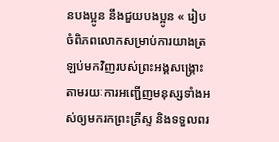នបងប្អូន នឹងជួយបងប្អូន « រៀបចំពិភពលោកសម្រាប់ការយាងត្រឡប់មកវិញរបស់ព្រះអង្គសង្រ្គោះ តាមរយៈការអញ្ជើញមនុស្សទាំងអស់ឲ្យមករកព្រះគ្រីស្ទ និងទទួលពរ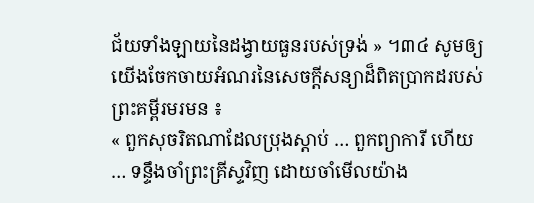ជ័យទាំងឡាយនៃដង្វាយធួនរបស់ទ្រង់ » ។៣៤ សូមឲ្យយើងចែកចាយអំណរនៃសេចក្តីសន្យាដ៏ពិតប្រាកដរបស់ព្រះគម្ពីរមរមន ៖
« ពួកសុចរិតណាដែលប្រុងស្ដាប់ … ពួកព្យាការី ហើយ … ទន្ទឹងចាំព្រះគ្រីស្ទវិញ ដោយចាំមើលយ៉ាង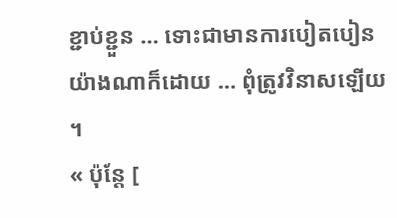ខ្ជាប់ខ្ជួន … ទោះជាមានការបៀតបៀនយ៉ាងណាក៏ដោយ … ពុំត្រូវវិនាសឡើយ ។
« ប៉ុន្តែ [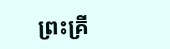ព្រះគ្រី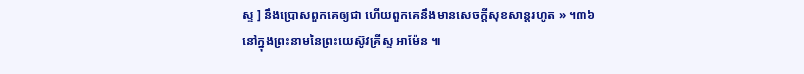ស្ទ ] នឹងប្រោសពួកគេឲ្យជា ហើយពួកគេនឹងមានសេចក្ដីសុខសាន្តរហូត » ។៣៦
នៅក្នុងព្រះនាមនៃព្រះយេស៊ូវគ្រីស្ទ អាម៉ែន ៕